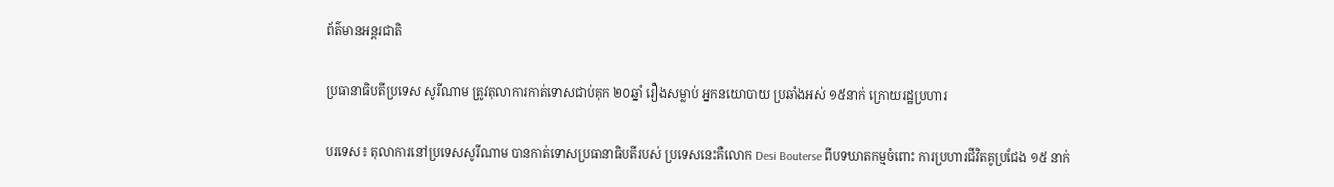ព័ត៌មានអន្តរជាតិ

ប្រធានាធិបតីប្រទេស សូរីណាម ត្រូវតុលាការកាត់ទោសជាប់គុក ២០ឆ្នាំ រឿងសម្លាប់ អ្នកនយោបាយ ប្រឆាំងអស់ ១៥នាក់ ក្រោយរដ្ឋប្រហារ

បរទេស៖ តុលាការនៅប្រទេសសូរីណាម បានកាត់ទោសប្រធានាធិបតីរបស់ ប្រទេសនេះគឺលោក Desi Bouterse ពីបទឃាតកម្មចំពោះ ការប្រហារជីវិតគូប្រជែង ១៥ នាក់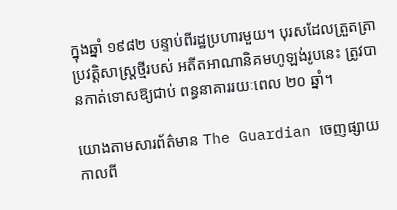ក្នុងឆ្នាំ ១៩៨២ បន្ទាប់ពីរដ្ឋប្រហារមួយ។ បុរសដែលត្រួតត្រាប្រវត្តិសាស្រ្តថ្មីរបស់ អតីតអាណានិគមហូឡង់រូបនេះ ត្រូវបានកាត់ទោសឱ្យជាប់ ពន្ធនាគាររយៈពេល ២០ ឆ្នាំ។

យោងតាមសារព័ត៌មាន The Guardian ចេញផ្សាយកាលពី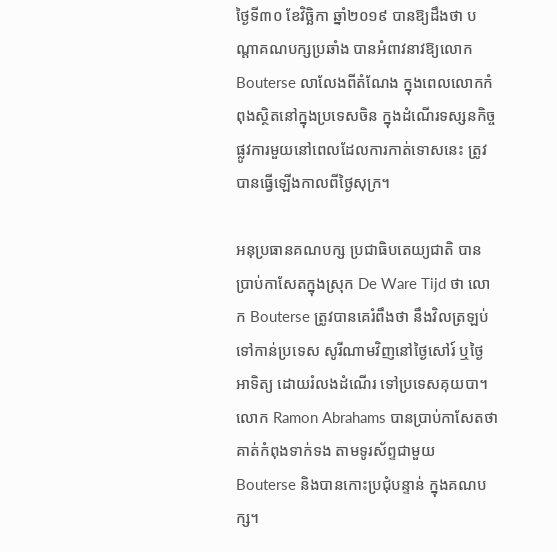ថ្ងៃទី៣០ ខែវិច្ឆិកា ឆ្នាំ២០១៩ បានឱ្យដឹងថា បណ្តាគណបក្សប្រឆាំង បានអំពាវនាវឱ្យលោក Bouterse លាលែងពីតំណែង ក្នុងពេលលោកកំពុងស្ថិតនៅក្នុងប្រទេសចិន ក្នុងដំណើរទស្សនកិច្ចផ្លូវការមួយនៅពេលដែលការកាត់ទោសនេះ ត្រូវបានធ្វើឡើងកាលពីថ្ងៃសុក្រ។

អនុប្រធានគណបក្ស ប្រជាធិបតេយ្យជាតិ បានប្រាប់កាសែតក្នុងស្រុក De Ware Tijd ថា លោក Bouterse ត្រូវបានគេរំពឹងថា នឹងវិលត្រឡប់ ទៅកាន់ប្រទេស សូរីណាមវិញនៅថ្ងៃសៅរ៍ ឬថ្ងៃអាទិត្យ ដោយរំលងដំណើរ ទៅប្រទេសគុយបា។ លោក Ramon Abrahams បានប្រាប់កាសែតថា គាត់កំពុងទាក់ទង តាមទូរស័ព្ទជាមួយ Bouterse និងបានកោះប្រជុំបន្ទាន់ ក្នុងគណបក្ស។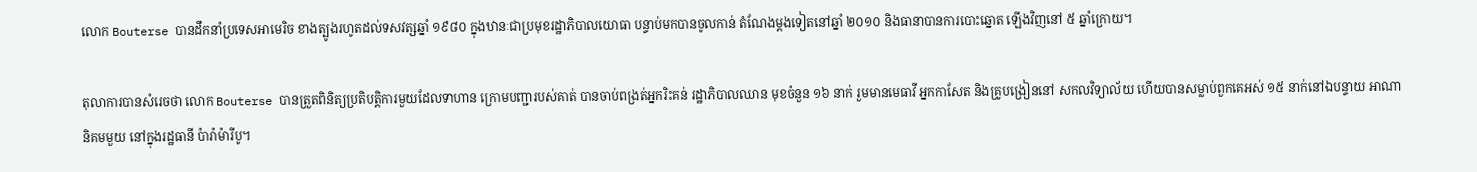លោក Bouterse បានដឹកនាំប្រទេសអាមេរិច ខាងត្បូងរហូតដល់ទសវត្សឆ្នាំ ១៩៨០ ក្នុងឋានៈជាប្រមុខរដ្ឋាភិបាលយោធា បន្ទាប់មកបានចូលកាន់ តំណែងម្តងទៀតនៅឆ្នាំ ២០១០ និងធានាបានការបោះឆ្នោត ឡើងវិញនៅ ៥ ឆ្នាំក្រោយ។

តុលាការបានសំរេចថា លោក Bouterse បានត្រួតពិនិត្យប្រតិបត្តិការមួយដែលទាហាន ក្រោមបញ្ជារបស់គាត់ បានចាប់ពង្រត់អ្នករិះគន់ រដ្ឋាភិបាលឈាន មុខចំនួន ១៦ នាក់ រួមមានមេធាវី អ្នកកាសែត និងគ្រូបង្រៀននៅ សកលវិទ្យាល័យ ហើយបានសម្លាប់ពួកគេអស់ ១៥ នាក់នៅឯបន្ទាយ អាណានិគមមួយ នៅក្នុងរដ្ឋធានី ប៉ារ៉ាម៉ារីបូ។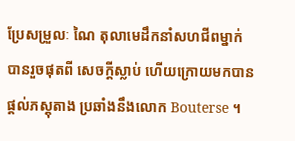ប្រែសម្រួលៈ ណៃ តុលាមេដឹកនាំសហជីពម្នាក់បានរួចផុតពី សេចក្តីស្លាប់ ហើយក្រោយមកបាន ផ្តល់ភស្តុតាង ប្រឆាំងនឹងលោក Bouterse ។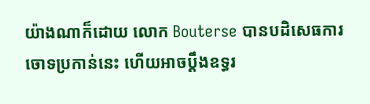យ៉ាងណាក៏ដោយ លោក Bouterse បានបដិសេធការ ចោទប្រកាន់នេះ ហើយអាចប្តឹងឧទ្ធរ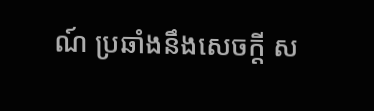ណ៍ ប្រឆាំងនឹងសេចក្តី ស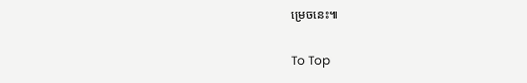ម្រេចនេះ៕

To Top